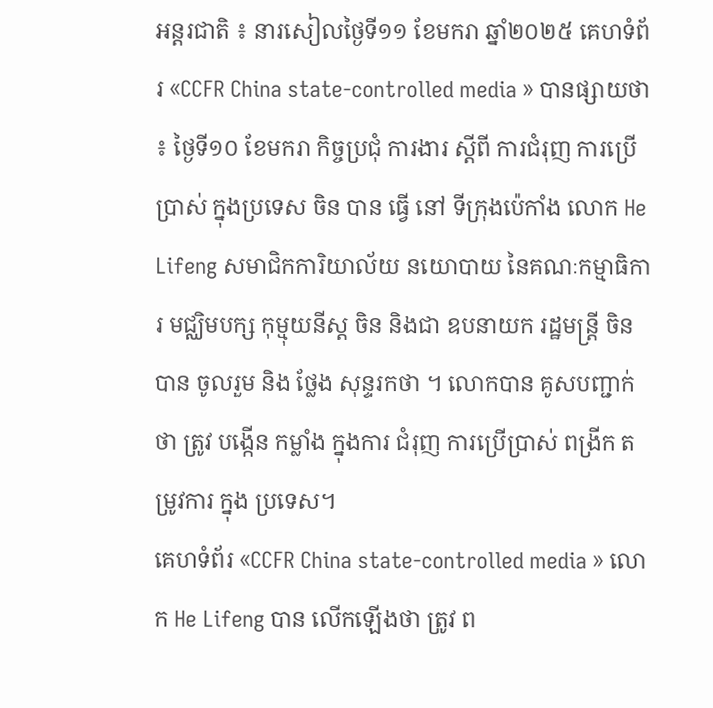អន្តរជាតិ ៖ នារសៀលថ្ងៃទី១១ ខែមករា ឆ្នាំ២០២៥ គេហទំព័រ «CCFR China state-controlled media » បានផ្សាយថា ៖ ថ្ងៃទី១០ ខែមករា កិច្ចប្រជុំ ការងារ ស្តីពី ការជំរុញ ការប្រើប្រាស់ ក្នុងប្រទេស ចិន បាន ធ្វើ នៅ ទីក្រុងប៉េកាំង លោក He Lifeng សមាជិកការិយាល័យ នយោបាយ នៃគណៈកម្មាធិការ មជ្ឈិមបក្ស កុម្មុយនីស្ត ចិន និងជា ឧបនាយក រដ្ឋមន្ត្រី ចិន បាន ចូលរួម និង ថ្លែង សុន្ទរកថា ។ លោកបាន គូសបញ្ជាក់ថា ត្រូវ បង្កើន កម្លាំង ក្នុងការ ជំរុញ ការប្រើប្រាស់ ពង្រីក តម្រូវការ ក្នុង ប្រទេស។
គេហទំព័រ «CCFR China state-controlled media » លោក He Lifeng បាន លើកឡើងថា ត្រូវ ព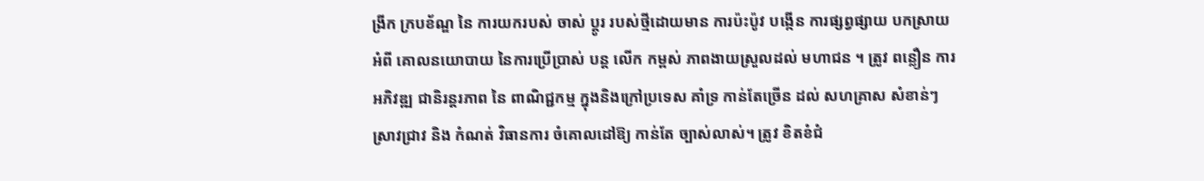ង្រីក ក្របខ័ណ្ឌ នៃ ការយករបស់ ចាស់ ប្តូរ របស់ថ្មីដោយមាន ការប៉ះប៉ូវ បង្កើន ការផ្សព្វផ្សាយ បកស្រាយ អំពី គោលនយោបាយ នៃការប្រើប្រាស់ បន្ត លើក កម្ពស់ ភាពងាយស្រួលដល់ មហាជន ។ ត្រូវ ពន្លឿន ការអភិវឌ្ឍ ជានិរន្តរភាព នៃ ពាណិជ្ជកម្ម ក្នុងនិងក្រៅប្រទេស គាំទ្រ កាន់តែច្រើន ដល់ សហគ្រាស សំខាន់ៗ ស្រាវជ្រាវ និង កំណត់ វិធានការ ចំគោលដៅឱ្យ កាន់តែ ច្បាស់លាស់។ ត្រូវ ខិតខំជំ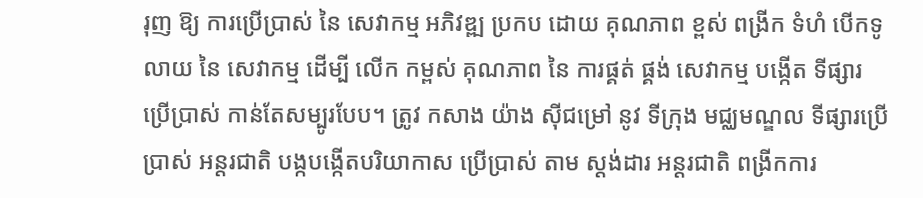រុញ ឱ្យ ការប្រើប្រាស់ នៃ សេវាកម្ម អភិវឌ្ឍ ប្រកប ដោយ គុណភាព ខ្ពស់ ពង្រីក ទំហំ បើកទូលាយ នៃ សេវាកម្ម ដើម្បី លើក កម្ពស់ គុណភាព នៃ ការផ្គត់ ផ្គង់ សេវាកម្ម បង្កើត ទីផ្សារ ប្រើប្រាស់ កាន់តែសម្បូរបែប។ ត្រូវ កសាង យ៉ាង ស៊ីជម្រៅ នូវ ទីក្រុង មជ្ឈមណ្ឌល ទីផ្សារប្រើប្រាស់ អន្តរជាតិ បង្កបង្កើតបរិយាកាស ប្រើប្រាស់ តាម ស្តង់ដារ អន្តរជាតិ ពង្រីកការ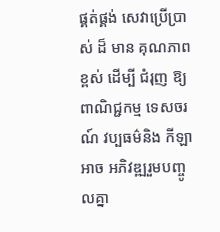ផ្គត់ផ្គង់ សេវាប្រើប្រាស់ ដ៏ មាន គុណភាព ខ្ពស់ ដើម្បី ជំរុញ ឱ្យ ពាណិជ្ជកម្ម ទេសចរណ៍ វប្បធម៌និង កីឡា អាច អភិវឌ្ឍរួមបញ្ចូលគ្នា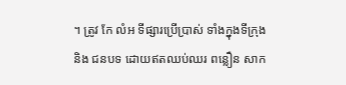។ ត្រូវ កែ លំអ ទីផ្សារប្រើប្រាស់ ទាំងក្នុងទីក្រុង និង ជនបទ ដោយឥតឈប់ឈរ ពន្លឿន សាក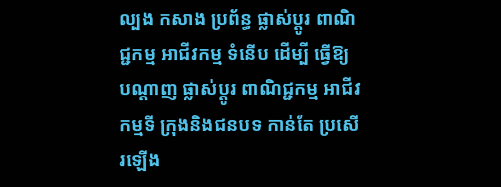ល្បង កសាង ប្រព័ន្ធ ផ្លាស់ប្តូរ ពាណិជ្ជកម្ម អាជីវកម្ម ទំនើប ដើម្បី ធ្វើឱ្យ បណ្តាញ ផ្លាស់ប្តូរ ពាណិជ្ជកម្ម អាជីវកម្មទី ក្រុងនិងជនបទ កាន់តែ ប្រសើរឡើង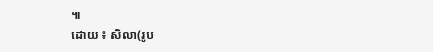៕
ដោយ ៖ សិលា(រូប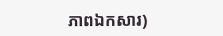ភាពឯកសារ)